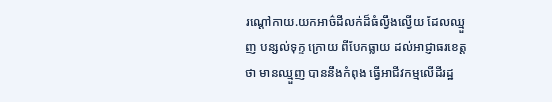រណ្ដៅកាយ.យកអាច៌ដីលក់ដ៏ធំល្វឹងល្វើយ ដែលឈ្មួញ បន្សល់ទុក្ទ ក្រោយ ពីបែកធ្លាយ ដល់អាជ្ញាធរខេត្ត ថា មានឈ្មួញ បាននឹងកំពុង ធ្វើអាជីវកម្មលើដីរដ្ឋ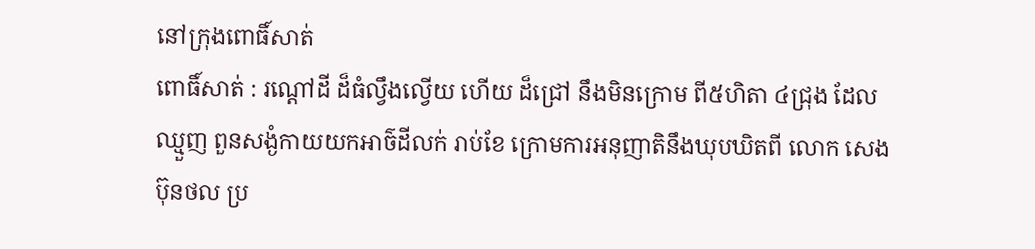នៅក្រុងពោធិ៍សាត់
ពោធិ៍សាត់ : រណ្ដៅដី ដ៏ធំល្វឹងល្វើយ ហើយ ដ៏ជ្រៅ នឹងមិនក្រោម ពី៥ហិតា ៤ជ្រុង ដែលឈ្មួញ ពួនសង្ងំកាយយកអាច៌ដីលក់ រាប់ខែ ក្រោមការអនុញាតិនឹងឃុបឃិតពី លោក សេង ប៊ុនថល ប្រ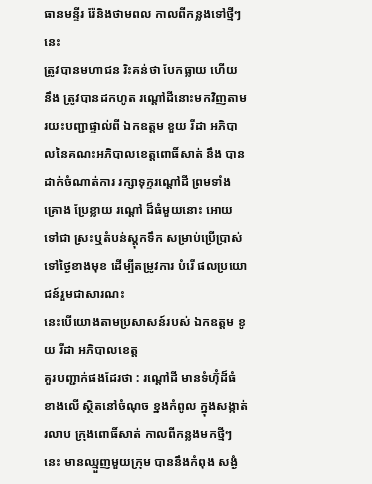ធានមន្ទីរ រ៉ែនិងថាមពល កាលពីកន្លងទៅថ្មីៗនេះ
ត្រូវបានមហាជន រិះគន់ថា បែកធ្លាយ ហើយ នឹង ត្រូវបានដកហូត រណ្ដៅដីនោះមកវិញតាមរយះបញ្ជាផ្ទាល់ពី ឯកឧត្តម ខួយ រីដា អភិបាលនៃគណះអភិបាលខេត្តពោធិ៍សាត់ នឹង បានដាក់ចំណាត់ការ រក្សាទុក្ទរណ្ដៅដី ព្រមទាំង គ្រោង ប្រែខ្លាយ រណ្ដៅ ដ៏ធំមួយនោះ អោយទៅជា ស្រះឬតំបន់ស្តុកទឹក សម្រាប់ប្រើប្រាស់ ទៅថ្ងៃខាងមុខ ដើម្បីតម្រូវការ បំរើ ផលប្រយោជន៍រួមជាសារណះ
នេះបើយោងតាមប្រសាសន៍របស់ ឯកឧត្តម ខូយ រីដា អភិបាលខេត្ត
គួរបញ្ជាក់ផងដែរថា : រណ្ដៅដី មានទំហ៊ុំដ៏ធំ ខាងលើ ស្ថិតនៅចំណុច ខ្នងកំពូល ក្នុងសង្កាត់ រលាប ក្រុងពោធិ៍សាត់ កាលពីកន្លងមកថ្មីៗនេះ មានឈ្មួញមួយក្រុម បាននឹងកំពុង សង្ងំ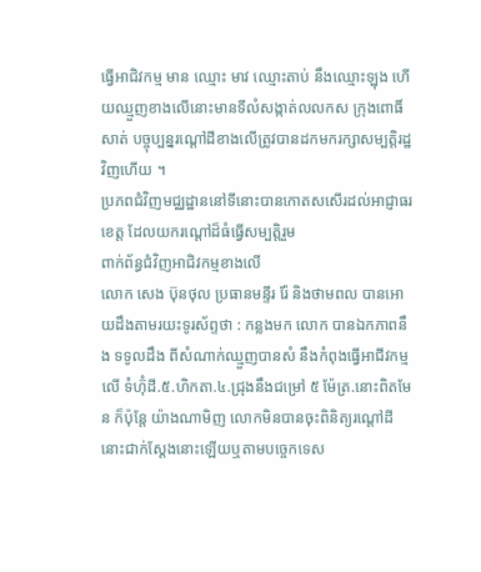ធ្វើអាជិវកម្ម មាន ឈ្មោះ មាវ ឈ្មោះតាប់ នឹងឈ្មោះឡុង ហើយឈ្មួញខាងលើនោះមានទីលំសង្កាត់លលកស ក្រុងពោធិ៍សាត់ បច្ចុប្បន្នរណ្ដៅដីខាងលើត្រូវបានដកមករក្សាសម្បត្តិរដ្ឋវិញហើយ ។
ប្រភពជំវិញមជ្ឈដ្ឋាននៅទីនោះបានកោតសសើរដល់អាជ្ញាធរខេត្ត ដែលយករណ្ដៅដ៏ធំធ្វើសម្បត្តិរួម
ពាក់ព័ន្ធជំវិញអាជិវកម្មខាងលើ
លោក សេង ប៊ុនថុល ប្រធានមន្ទីរ រ៉ែ និងថាមពល បានអោយដឹងតាមរយះទូរស័ព្ទថា : កន្លងមក លោក បានឯកភាពនឹង ទទូលដឹង ពីសំណាក់ឈ្មួញបានសំ នឹងកំពុងធ្វើអាជីវកម្ម លើ ទំហ៊ុំដី.៥.ហិកតា.៤.ជ្រុងនឹងជម្រៅ ៥ ម៉ែត្រ.នោះពិតមែន ក៏ប៉ុន្តែ យ៉ាងណាមិញ លោកមិនបានចុះពិនិត្យរណ្ដៅដីនោះជាក់ស្ដែងនោះឡើយឬតាមបច្ចេកទេស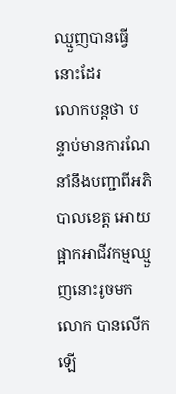ឈ្មួញបានធ្វើនោះដែរ
លោកបន្តថា បន្ទាប់មានការណែនាំនឹងបញ្ជាពីអភិបាលខេត្ត អោយផ្អាកអាជីវកម្មឈ្មួញនោះរូចមក លោក បានលើកឡើ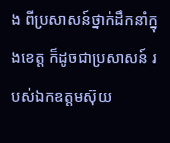ង ពីប្រសាសន៍ថ្នាក់ដឹកនាំក្នុងខេត្ត ក៏ដូចជាប្រសាសន៍ របស់ឯកឧត្តមស៊ុយ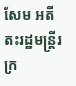សែម អតីតះរដ្ឋមន្រ្តីរ ក្រ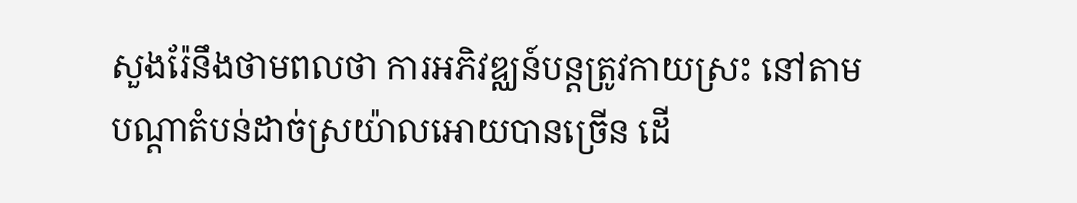សួងរ៉ែនឹងថាមពលថា ការអភិវឌ្ឈន៍បន្តត្រូវកាយស្រះ នៅតាមបណ្ដាតំបន់ដាច់ស្រយ៉ាលអោយបានច្រើន ដើ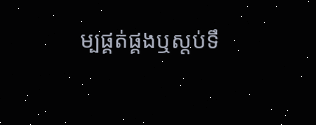ម្បផ្គត់ផ្គងឬស្តប់ទឹ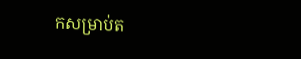កសម្រាប់ត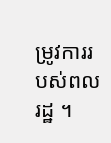ម្រូវការរបស់ពលរដ្ឋ ។